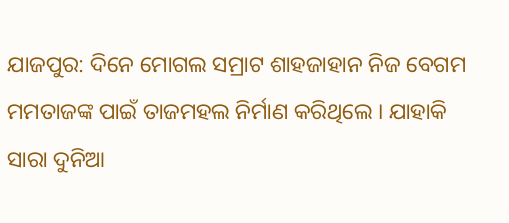ଯାଜପୁର: ଦିନେ ମୋଗଲ ସମ୍ରାଟ ଶାହଜାହାନ ନିଜ ବେଗମ ମମତାଜଙ୍କ ପାଇଁ ତାଜମହଲ ନିର୍ମାଣ କରିଥିଲେ । ଯାହାକି ସାରା ଦୁନିଆ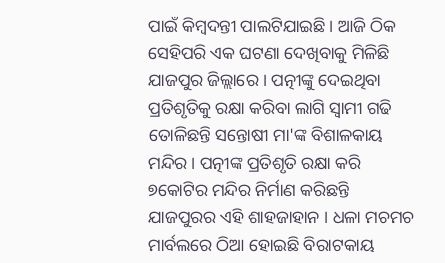ପାଇଁ କିମ୍ବଦନ୍ତୀ ପାଲଟିଯାଇଛି । ଆଜି ଠିକ ସେହିପରି ଏକ ଘଟଣା ଦେଖିବାକୁ ମିଳିଛି ଯାଜପୁର ଜିଲ୍ଲାରେ । ପତ୍ନୀଙ୍କୁ ଦେଇଥିବା ପ୍ରତିଶୃତିକୁ ରକ୍ଷା କରିବା ଲାଗି ସ୍ବାମୀ ଗଢି ତୋଳିଛନ୍ତି ସନ୍ତୋଷୀ ମା'ଙ୍କ ବିଶାଳକାୟ ମନ୍ଦିର । ପତ୍ନୀଙ୍କ ପ୍ରତିଶୃତି ରକ୍ଷା କରି ୭କୋଟିର ମନ୍ଦିର ନିର୍ମାଣ କରିଛନ୍ତି ଯାଜପୁରର ଏହି ଶାହଜାହାନ । ଧଳା ମଚମଚ ମାର୍ବଲରେ ଠିଆ ହୋଇଛି ବିରାଟକାୟ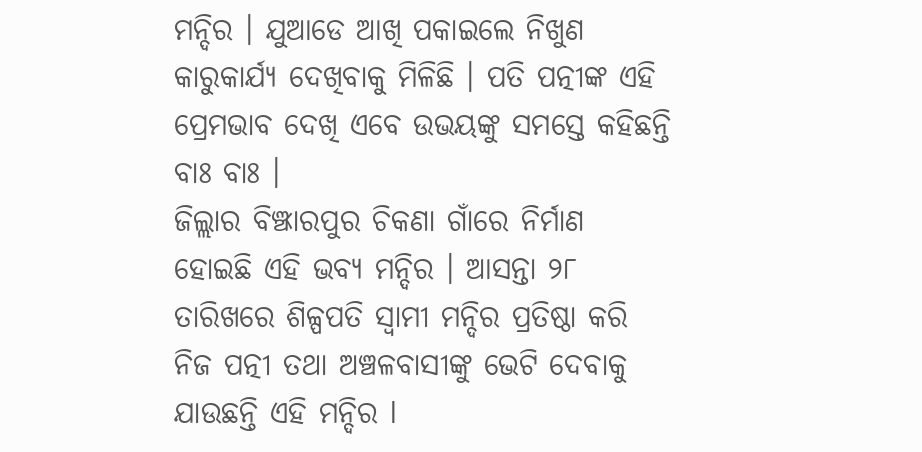ମନ୍ଦିର । ଯୁଆଡେ ଆଖି ପକାଇଲେ ନିଖୁଣ କାରୁକାର୍ଯ୍ୟ ଦେଖିବାକୁ ମିଳିଛି । ପତି ପତ୍ନୀଙ୍କ ଏହି ପ୍ରେମଭାବ ଦେଖି ଏବେ ଉଭୟଙ୍କୁ ସମସ୍ତେ କହିଛନ୍ତି ବାଃ ବାଃ ।
ଜିଲ୍ଲାର ବିଞ୍ଝାରପୁର ଚିକଣା ଗାଁରେ ନିର୍ମାଣ ହୋଇଛି ଏହି ଭବ୍ୟ ମନ୍ଦିର । ଆସନ୍ତା ୨୮ ତାରିଖରେ ଶିଳ୍ପପତି ସ୍ବାମୀ ମନ୍ଦିର ପ୍ରତିଷ୍ଠା କରି ନିଜ ପତ୍ନୀ ତଥା ଅଞ୍ଚଳବାସୀଙ୍କୁ ଭେଟି ଦେବାକୁ ଯାଉଛନ୍ତି ଏହି ମନ୍ଦିର l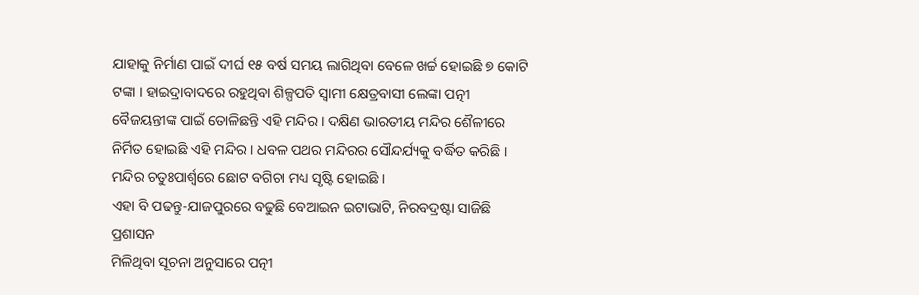ଯାହାକୁ ନିର୍ମାଣ ପାଇଁ ଦୀର୍ଘ ୧୫ ବର୍ଷ ସମୟ ଲାଗିଥିବା ବେଳେ ଖର୍ଚ୍ଚ ହୋଇଛି ୭ କୋଟି ଟଙ୍କା । ହାଇଦ୍ରାବାଦରେ ରହୁଥିବା ଶିଳ୍ପପତି ସ୍ବାମୀ କ୍ଷେତ୍ରବାସୀ ଲେଙ୍କା ପତ୍ନୀ ବୈଜୟନ୍ତୀଙ୍କ ପାଇଁ ତୋଳିଛନ୍ତି ଏହି ମନ୍ଦିର । ଦକ୍ଷିଣ ଭାରତୀୟ ମନ୍ଦିର ଶୈଳୀରେ ନିର୍ମିତ ହୋଇଛି ଏହି ମନ୍ଦିର । ଧବଳ ପଥର ମନ୍ଦିରର ସୌନ୍ଦର୍ଯ୍ୟକୁ ବର୍ଦ୍ଧିତ କରିଛି । ମନ୍ଦିର ଚତୁଃପାର୍ଶ୍ବରେ ଛୋଟ ବଗିଚା ମଧ୍ୟ ସୃଷ୍ଟି ହୋଇଛି ।
ଏହା ବି ପଢନ୍ତୁ-ଯାଜପୁରରେ ବଢୁଛି ବେଆଇନ ଇଟାଭାଟି, ନିରବଦ୍ରଷ୍ଟା ସାଜିଛି ପ୍ରଶାସନ
ମିଳିଥିବା ସୂଚନା ଅନୁସାରେ ପତ୍ନୀ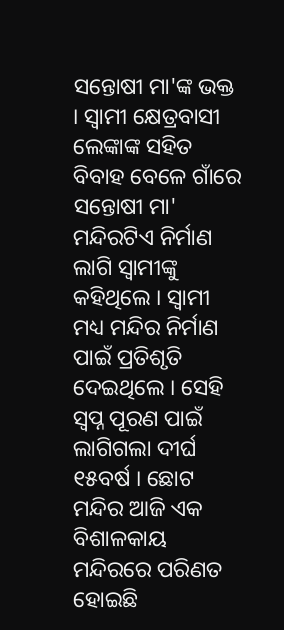ସନ୍ତୋଷୀ ମା'ଙ୍କ ଭକ୍ତ । ସ୍ବାମୀ କ୍ଷେତ୍ରବାସୀ ଲେଙ୍କାଙ୍କ ସହିତ ବିବାହ ବେଳେ ଗାଁରେ ସନ୍ତୋଷୀ ମା' ମନ୍ଦିରଟିଏ ନିର୍ମାଣ ଲାଗି ସ୍ବାମୀଙ୍କୁ କହିଥିଲେ । ସ୍ବାମୀ ମଧ୍ୟ ମନ୍ଦିର ନିର୍ମାଣ ପାଇଁ ପ୍ରତିଶୃତି ଦେଇଥିଲେ । ସେହି ସ୍ଵପ୍ନ ପୂରଣ ପାଇଁ ଲାଗିଗଲା ଦୀର୍ଘ ୧୫ବର୍ଷ । ଛୋଟ ମନ୍ଦିର ଆଜି ଏକ ବିଶାଳକାୟ ମନ୍ଦିରରେ ପରିଣତ ହୋଇଛି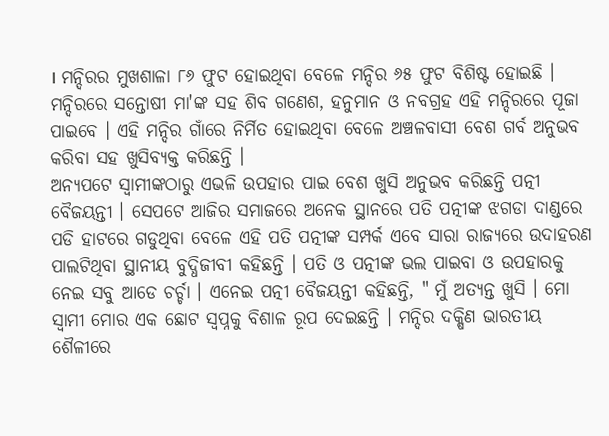। ମନ୍ଦିରର ମୁଖଶାଳା ୮୬ ଫୁଟ ହୋଇଥିବା ବେଳେ ମନ୍ଦିର ୬୫ ଫୁଟ ବିଶିଷ୍ଟ ହୋଇଛି । ମନ୍ଦିରରେ ସନ୍ତୋଷୀ ମା'ଙ୍କ ସହ ଶିବ ଗଣେଶ, ହନୁମାନ ଓ ନବଗ୍ରହ ଏହି ମନ୍ଦିରରେ ପୂଜା ପାଇବେ । ଏହି ମନ୍ଦିର ଗାଁରେ ନିର୍ମିତ ହୋଇଥିବା ବେଳେ ଅଞ୍ଚଳବାସୀ ବେଶ ଗର୍ବ ଅନୁଭବ କରିବା ସହ ଖୁସିବ୍ୟକ୍ତ କରିଛନ୍ତି ।
ଅନ୍ୟପଟେ ସ୍ବାମୀଙ୍କଠାରୁ ଏଭଳି ଉପହାର ପାଇ ବେଶ ଖୁସି ଅନୁଭବ କରିଛନ୍ତି ପତ୍ନୀ ବୈଜୟନ୍ତୀ । ସେପଟେ ଆଜିର ସମାଜରେ ଅନେକ ସ୍ଥାନରେ ପତି ପତ୍ନୀଙ୍କ ଝଗଡା ଦାଣ୍ଡରେ ପଡି ହାଟରେ ଗଡୁଥିବା ବେଳେ ଏହି ପତି ପତ୍ନୀଙ୍କ ସମ୍ପର୍କ ଏବେ ସାରା ରାଜ୍ୟରେ ଉଦାହରଣ ପାଲଟିଥିବା ସ୍ଥାନୀୟ ବୁଦ୍ଧିଜୀବୀ କହିଛନ୍ତି । ପତି ଓ ପତ୍ନୀଙ୍କ ଭଲ ପାଇବା ଓ ଉପହାରକୁ ନେଇ ସବୁ ଆଡେ ଚର୍ଚ୍ଚା । ଏନେଇ ପତ୍ନୀ ବୈଜୟନ୍ତୀ କହିଛନ୍ତି, " ମୁଁ ଅତ୍ୟନ୍ତ ଖୁସି । ମୋ ସ୍ବାମୀ ମୋର ଏକ ଛୋଟ ସ୍ବପ୍ନକୁ ବିଶାଳ ରୂପ ଦେଇଛନ୍ତି । ମନ୍ଦିର ଦକ୍ଷିଣ ଭାରତୀୟ ଶୈଳୀରେ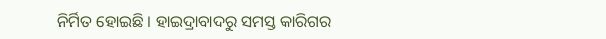ନିର୍ମିତ ହୋଇଛି । ହାଇଦ୍ରାବାଦରୁ ସମସ୍ତ କାରିଗର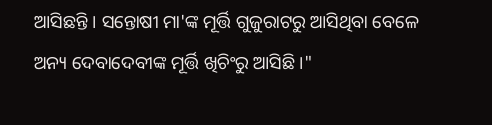ଆସିଛନ୍ତି । ସନ୍ତୋଷୀ ମା'ଙ୍କ ମୂର୍ତ୍ତି ଗୁଜୁରାଟରୁ ଆସିଥିବା ବେଳେ ଅନ୍ୟ ଦେବାଦେବୀଙ୍କ ମୂର୍ତ୍ତି ଖିଚିଂରୁ ଆସିଛି ।"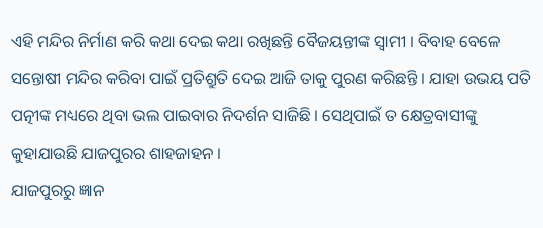ଏହି ମନ୍ଦିର ନିର୍ମାଣ କରି କଥା ଦେଇ କଥା ରଖିଛନ୍ତି ବୈଜୟନ୍ତୀଙ୍କ ସ୍ବାମୀ । ବିବାହ ବେଳେ ସନ୍ତୋଷୀ ମନ୍ଦିର କରିବା ପାଇଁ ପ୍ରତିଶ୍ରୁତି ଦେଇ ଆଜି ତାକୁ ପୁରଣ କରିଛନ୍ତି । ଯାହା ଉଭୟ ପତି ପତ୍ନୀଙ୍କ ମଧ୍ୟରେ ଥିବା ଭଲ ପାଇବାର ନିଦର୍ଶନ ସାଜିଛି । ସେଥିପାଇଁ ତ କ୍ଷେତ୍ରବାସୀଙ୍କୁ କୁହାଯାଉଛି ଯାଜପୁରର ଶାହଜାହନ ।
ଯାଜପୁରରୁ ଜ୍ଞାନ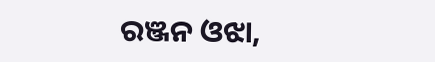ରଞ୍ଜନ ଓଝା,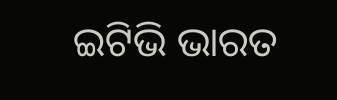ଇଟିଭି ଭାରତ